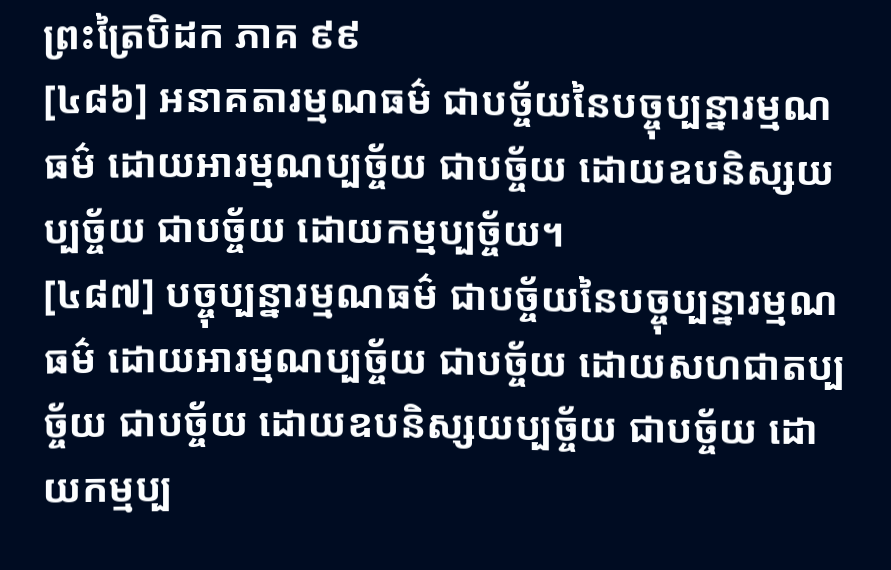ព្រះត្រៃបិដក ភាគ ៩៩
[៤៨៦] អនាគតារម្មណធម៌ ជាបច្ច័យនៃបច្ចុប្បន្នារម្មណធម៌ ដោយអារម្មណប្បច្ច័យ ជាបច្ច័យ ដោយឧបនិស្សយប្បច្ច័យ ជាបច្ច័យ ដោយកម្មប្បច្ច័យ។
[៤៨៧] បច្ចុប្បន្នារម្មណធម៌ ជាបច្ច័យនៃបច្ចុប្បន្នារម្មណធម៌ ដោយអារម្មណប្បច្ច័យ ជាបច្ច័យ ដោយសហជាតប្បច្ច័យ ជាបច្ច័យ ដោយឧបនិស្សយប្បច្ច័យ ជាបច្ច័យ ដោយកម្មប្ប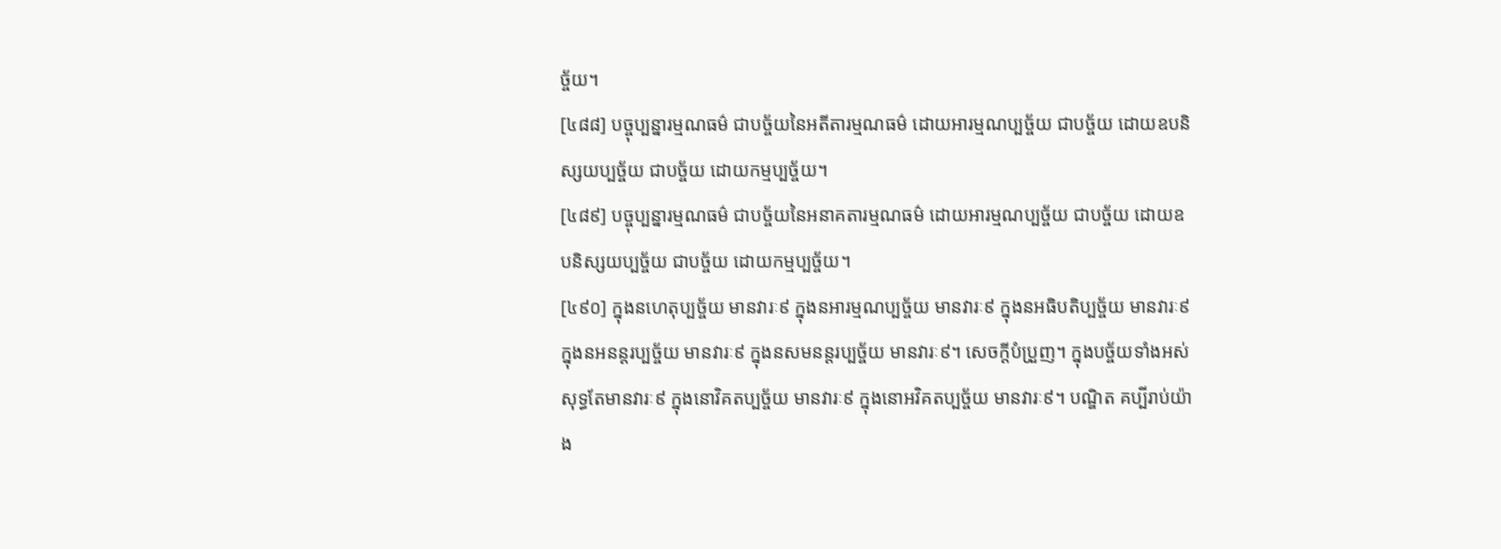ច្ច័យ។
[៤៨៨] បច្ចុប្បន្នារម្មណធម៌ ជាបច្ច័យនៃអតីតារម្មណធម៌ ដោយអារម្មណប្បច្ច័យ ជាបច្ច័យ ដោយឧបនិស្សយប្បច្ច័យ ជាបច្ច័យ ដោយកម្មប្បច្ច័យ។
[៤៨៩] បច្ចុប្បន្នារម្មណធម៌ ជាបច្ច័យនៃអនាគតារម្មណធម៌ ដោយអារម្មណប្បច្ច័យ ជាបច្ច័យ ដោយឧបនិស្សយប្បច្ច័យ ជាបច្ច័យ ដោយកម្មប្បច្ច័យ។
[៤៩០] ក្នុងនហេតុប្បច្ច័យ មានវារៈ៩ ក្នុងនអារម្មណប្បច្ច័យ មានវារៈ៩ ក្នុងនអធិបតិប្បច្ច័យ មានវារៈ៩ ក្នុងនអនន្តរប្បច្ច័យ មានវារៈ៩ ក្នុងនសមនន្តរប្បច្ច័យ មានវារៈ៩។ សេចក្តីបំប្រួញ។ ក្នុងបច្ច័យទាំងអស់ សុទ្ធតែមានវារៈ៩ ក្នុងនោវិគតប្បច្ច័យ មានវារៈ៩ ក្នុងនោអវិគតប្បច្ច័យ មានវារៈ៩។ បណ្ឌិត គប្បីរាប់យ៉ាង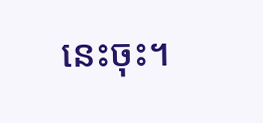នេះចុះ។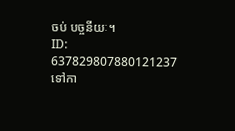ចប់ បច្ចនីយៈ។
ID: 637829807880121237
ទៅកា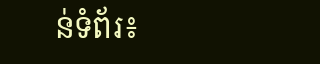ន់ទំព័រ៖